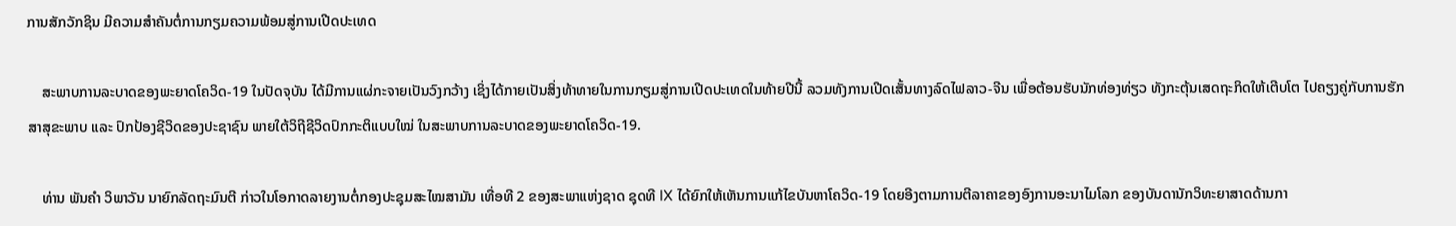ການສັກວັກຊິນ ມີຄວາມສຳຄັນຕໍ່ການກຽມຄວາມພ້ອມສູ່ການເປີດປະເທດ

    ສະພາບການລະບາດຂອງພະຍາດໂຄວິດ-19 ໃນປັດຈຸບັນ ໄດ້ມີການແຜ່ກະຈາຍເປັນວົງກວ້າງ ເຊິ່ງໄດ້ກາຍເປັນສິ່ງທ້າທາຍໃນການກຽມສູ່ການເປີດປະເທດໃນທ້າຍປີນີ້ ລວມທັງການເປີດເສັ້ນທາງລົດໄຟລາວ-ຈີນ ເພື່ອຕ້ອນຮັບນັກທ່ອງທ່ຽວ ທັງກະຕຸ້ນເສດຖະກິດໃຫ້ເຕີບໂຕ ໄປຄຽງຄູ່ກັບການຮັກສາສຸຂະພາບ ແລະ ປົກປ້ອງຊີວິດຂອງປະຊາຊົນ ພາຍໃຕ້ວິຖີຊີວິດປົກກະຕິແບບໃໝ່ ໃນສະພາບການລະບາດຂອງພະຍາດໂຄວິດ-19.

    ທ່ານ ພັນຄຳ ວິພາວັນ ນາຍົກລັດຖະມົນຕີ ກ່າວໃນໂອກາດລາຍງານຕໍ່ກອງປະຊຸມສະໄໝສາມັນ ເທື່ອທີ 2 ຂອງສະພາແຫ່ງຊາດ ຊຸດທີ IX ໄດ້ຍົກໃຫ້ເຫັນການແກ້ໄຂບັນຫາໂຄວິດ-19 ໂດຍອີງຕາມການຕີລາຄາຂອງອົງການອະນາໄມໂລກ ຂອງບັນດານັກວິທະຍາສາດດ້ານກາ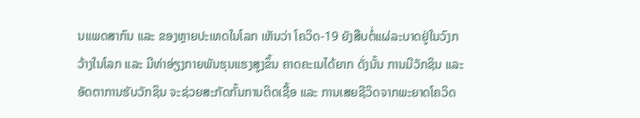ນແພດສາກົນ ແລະ ຂອງຫຼາຍປະເທດໃນໂລກ ເຫັນວ່າ ໂຄວິດ-19 ຍັງສືບຕໍ່ແຜ່ລະບາດຢູ່ໃນວົງກວ້າງໃນໂລກ ແລະ ມີທ່າອ່ຽງກາຍພັນຮຸນແຮງສູງຂຶ້ນ ຄາດຄະເນໄດ້ຍາກ ດັ່ງນັ້ນ ການມີວັກຊິນ ແລະ ອັດຕາການຮັບວັກຊິນ ຈະຊ່ວຍສະກັດກັ້ນການຕິດເຊື້ອ ແລະ ການເສຍຊີວິດຈາກພະຍາດໂຄວິດ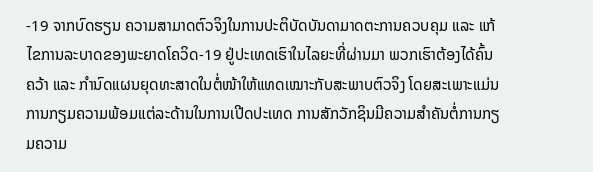-19 ຈາກບົດຮຽນ ຄວາມສາມາດຕົວຈິງໃນການປະຕິບັດບັນດາມາດຕະການຄວບຄຸມ ແລະ ແກ້ໄຂການລະບາດຂອງພະຍາດໂຄວິດ-19 ຢູ່ປະເທດເຮົາໃນໄລຍະທີ່ຜ່ານມາ ພວກເຮົາຕ້ອງໄດ້ຄົ້ນຄວ້າ ແລະ ກຳນົດແຜນຍຸດທະສາດໃນຕໍ່ໜ້າໃຫ້ແທດເໝາະກັບສະພາບຕົວຈິງ ໂດຍສະເພາະແມ່ນການກຽມຄວາມພ້ອມແຕ່ລະດ້ານໃນການເປີດປະເທດ ການສັກວັກຊິນມີຄວາມສຳຄັນຕໍ່ການກຽມຄວາມ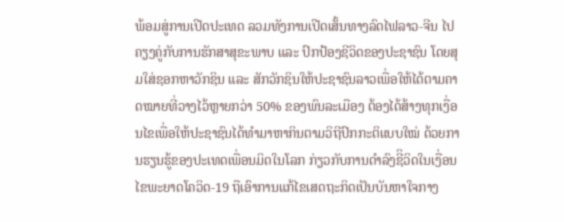ພ້ອມສູ່ການເປີດປະເທດ ລວມທັງການເປີດເສັ້ນທາງລົດໄຟລາວ-ຈີນ ໄປຄຽງຄູ່ກັບການຮັກສາສຸຂະພາບ ແລະ ປົກປ້ອງຊີວິດຂອງປະຊາຊົນ ໂດຍສຸມໃສ່ຊອກຫາວັກຊິນ ແລະ ສັກວັກຊິນໃຫ້ປະຊາຊົນລາວເພື່ອໃຫ້ໄດ້ຕາມຄາດໝາຍທີ່ວາງໄວ້ຫຼາຍກວ່າ 50% ຂອງພົນລະເມືອງ ຕ້ອງໄດ້ສ້າງທຸກເງື່ອນໄຂເພື່ອໃຫ້ປະຊາຊົນໄດ້ທຳມາຫາກິນຕາມວິຖີປົກກະຕິແບບໃໝ່ ດ້ວຍການຮຽນຮູ້ຂອງປະເທດເພື່ອນມິດໃນໂລກ ກ່ຽວກັບການດຳລົງຊີິວິດໃນເງື່ອນໄຂພະຍາດໂຄວິດ-19 ຖືເອົາການແກ້ໄຂເສດຖະກິດເປັນບັນຫາໃຈກາງ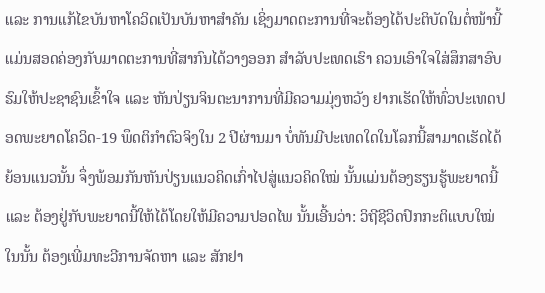ແລະ ການແກ້ໄຂບັນຫາໂຄວິດເປັນບັນຫາສຳຄັນ ເຊິ່ງມາດຕະການທີ່ຈະຕ້ອງໄດ້ປະຕິບັດໃນຕໍ່ໜ້ານີ້ ແມ່ນສອດຄ່ອງກັບມາດຕະການທີ່ສາກົນໄດ້ວາງອອກ ສຳລັບປະເທດເຮົາ ຄວນເອົາໃຈໃສ່ສຶກສາອົບຮົມໃຫ້ປະຊາຊົນເຂົ້າໃຈ ແລະ ຫັນປ່ຽນຈິນຕະນາການທີ່ມີຄວາມມຸ່ງຫວັງ ຢາກເຮັດໃຫ້ທົ່ວປະເທດປອດພະຍາດໂຄວິດ-19 ພຶດຕິກຳຕົວຈິງໃນ 2 ປີຜ່ານມາ ບໍ່ທັນມີປະເທດໃດໃນໂລກນີ້ສາມາດເຮັດໄດ້ ຍ້ອນແນວນັ້ນ ຈຶ່ງພ້ອມກັນຫັນປ່ຽນແນວຄິດເກົ່າໄປສູ່ແນວຄິດໃໝ່ ນັ້ນແມ່ນຕ້ອງຮຽນຮູ້ພະຍາດນີ້ ແລະ ຕ້ອງຢູ່ກັບພະຍາດນີ້ໃຫ້ໄດ້ໂດຍໃຫ້ມີຄວາມປອດໄພ ນັ້ນເອີ້ນວ່າ: ວິຖີຊີວິດປົກກະຕິແບບໃໝ່ ໃນນັ້ນ ຕ້ອງເພີ່ມທະວີການຈັດຫາ ແລະ ສັກຢາ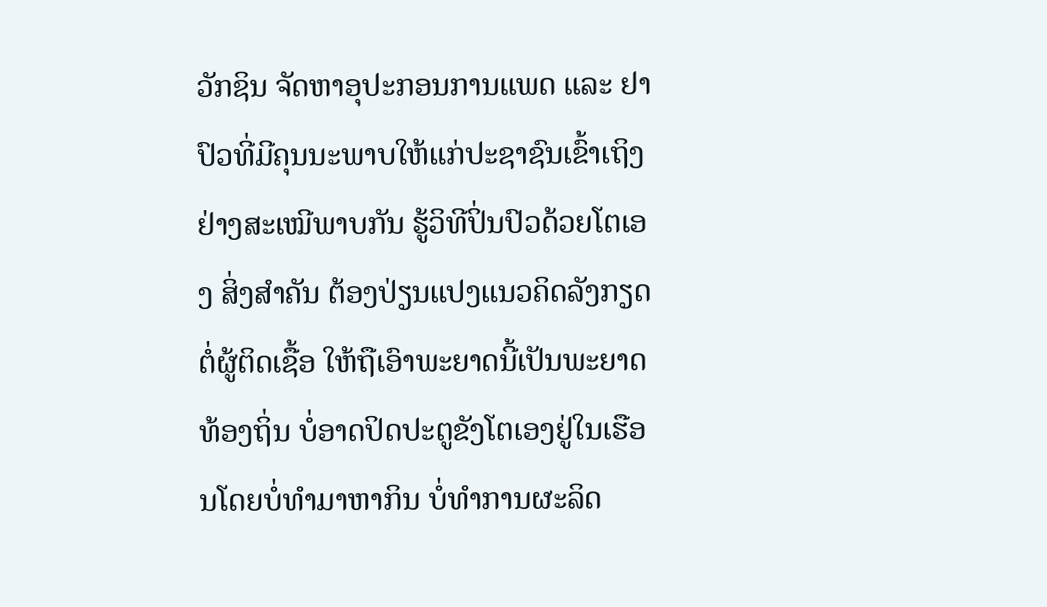ວັກຊິນ ຈັດຫາອຸປະກອນການແພດ ແລະ ຢາປົວທີ່ມີຄຸນນະພາບໃຫ້ແກ່ປະຊາຊົນເຂົ້າເຖິງຢ່າງສະເໝີພາບກັນ ຮູ້ວິທີປິ່ນປົວດ້ວຍໂຕເອງ ສິ່ງສຳຄັນ ຕ້ອງປ່ຽນແປງແນວຄິດລັງກຽດຕໍ່ຜູ້ຕິດເຊື້ອ ໃຫ້ຖືເອົາພະຍາດນີ້ເປັນພະຍາດທ້ອງຖິ່ນ ບໍ່ອາດປິດປະຕູຂັງໂຕເອງຢູ່ໃນເຮືອນໂດຍບໍ່ທຳມາຫາກິນ ບໍ່ທຳການຜະລິດ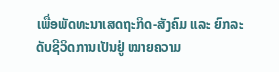ເພື່ອພັດທະນາເສດຖະກິດ-ສັງຄົມ ແລະ ຍົກລະດັບຊີວິດການເປັນຢູ່ ໝາຍຄວາມ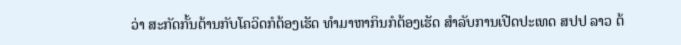ວ່າ ສະກັດກັ້ນຕ້ານກັບໂຄວິດກໍຕ້ອງເຮັດ ທຳມາຫາກິນກໍຕ້ອງເຮັດ ສຳລັບການເປີດປະເທດ ສປປ ລາວ ຕ້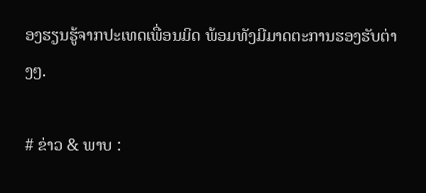ອງຮຽນຮູ້ຈາກປະເທດເພື່ອນມິດ ພ້ອມທັງມີມາດຕະການຮອງຮັບຕ່າງໆ.

# ຂ່າວ & ພາບ :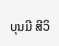ບຸນມີ ສີວິ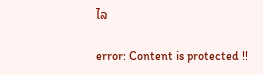ໄລ

error: Content is protected !!